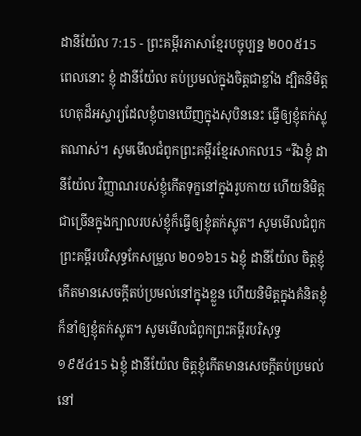ដានីយ៉ែល 7:15 - ព្រះគម្ពីរភាសាខ្មែរបច្ចុប្បន្ន ២០០៥15 ពេលនោះ ខ្ញុំ ដានីយ៉ែល តប់ប្រមល់ក្នុងចិត្តជាខ្លាំង ដ្បិតនិមិត្តហេតុដ៏អស្ចារ្យដែលខ្ញុំបានឃើញក្នុងសុបិននេះ ធ្វើឲ្យខ្ញុំតក់ស្លុតណាស់។ សូមមើលជំពូកព្រះគម្ពីរខ្មែរសាកល15 “រីឯខ្ញុំ ដានីយ៉ែល វិញ្ញាណរបស់ខ្ញុំកើតទុក្ខនៅក្នុងរូបកាយ ហើយនិមិត្តជាច្រើនក្នុងក្បាលរបស់ខ្ញុំក៏ធ្វើឲ្យខ្ញុំតក់ស្លុត។ សូមមើលជំពូកព្រះគម្ពីរបរិសុទ្ធកែសម្រួល ២០១៦15 ឯខ្ញុំ ដានីយ៉ែល ចិត្តខ្ញុំកើតមានសេចក្ដីតប់ប្រមល់នៅក្នុងខ្លួន ហើយនិមិត្តក្នុងគំនិតខ្ញុំ ក៏នាំឲ្យខ្ញុំតក់ស្លុត។ សូមមើលជំពូកព្រះគម្ពីរបរិសុទ្ធ ១៩៥៤15 ឯខ្ញុំ ដានីយ៉ែល ចិត្តខ្ញុំកើតមានសេចក្ដីតប់ប្រមល់នៅ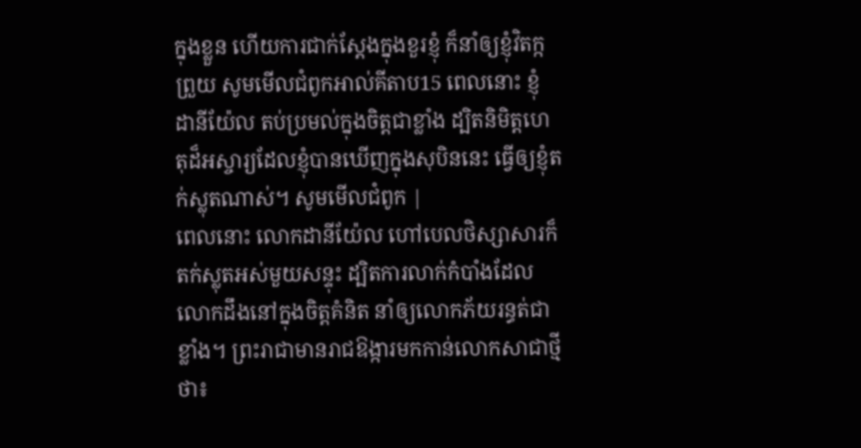ក្នុងខ្លួន ហើយការជាក់ស្តែងក្នុងខួរខ្ញុំ ក៏នាំឲ្យខ្ញុំវិតក្កព្រួយ សូមមើលជំពូកអាល់គីតាប15 ពេលនោះ ខ្ញុំ ដានីយ៉ែល តប់ប្រមល់ក្នុងចិត្តជាខ្លាំង ដ្បិតនិមិត្តហេតុដ៏អស្ចារ្យដែលខ្ញុំបានឃើញក្នុងសុបិននេះ ធ្វើឲ្យខ្ញុំតក់ស្លុតណាស់។ សូមមើលជំពូក |
ពេលនោះ លោកដានីយ៉ែល ហៅបេលថិស្សាសារក៏តក់ស្លុតអស់មួយសន្ទុះ ដ្បិតការលាក់កំបាំងដែលលោកដឹងនៅក្នុងចិត្តគំនិត នាំឲ្យលោកភ័យរន្ធត់ជាខ្លាំង។ ព្រះរាជាមានរាជឱង្ការមកកាន់លោកសាជាថ្មីថា៖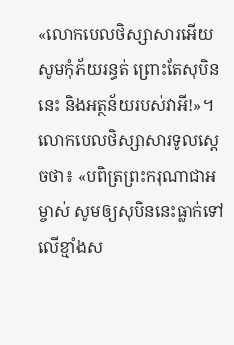«លោកបេលថិស្សាសារអើយ សូមកុំភ័យរន្ធត់ ព្រោះតែសុបិននេះ និងអត្ថន័យរបស់វាអី!»។ លោកបេលថិស្សាសារទូលស្ដេចថា៖ «បពិត្រព្រះករុណាជាអម្ចាស់ សូមឲ្យសុបិននេះធ្លាក់ទៅលើខ្មាំងស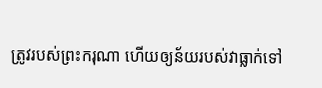ត្រូវរបស់ព្រះករុណា ហើយឲ្យន័យរបស់វាធ្លាក់ទៅ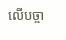លើបច្ចា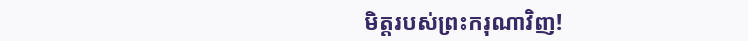មិត្តរបស់ព្រះករុណាវិញ!